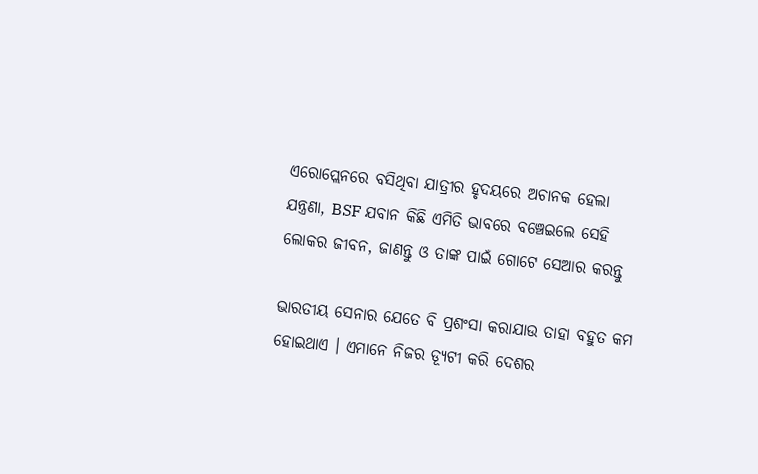ଏରୋପ୍ଲେନରେ ବସିଥିବା ଯାତ୍ରୀର ହୃଦୟରେ ଅଚାନକ ହେଲା ଯନ୍ତ୍ରଣା, BSF ଯବାନ କିଛି ଏମିତି ଭାବରେ ବଞ୍ଚେଇଲେ ସେହି ଲୋକର ଜୀବନ, ଜାଣନ୍ତୁ ଓ ତାଙ୍କ ପାଇଁ ଗୋଟେ ସେଆର କରନ୍ତୁ

ଭାରତୀୟ ସେନାର ଯେତେ ବି ପ୍ରଶଂସା କରାଯାଉ ତାହା ବହୁତ କମ ହୋଇଥାଏ । ଏମାନେ ନିଜର ଡ୍ଯୂଟୀ କରି ଦେଶର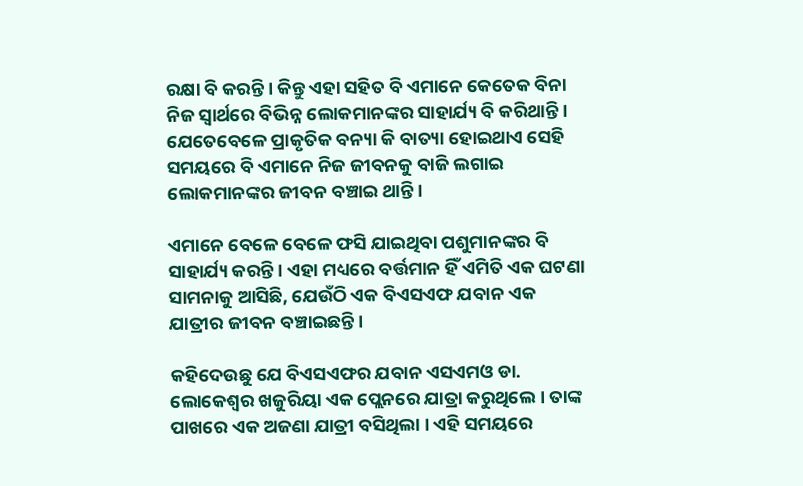ରକ୍ଷା ବି କରନ୍ତି । କିନ୍ତୁ ଏହା ସହିତ ବି ଏମାନେ କେତେକ ବିନା ନିଜ ସ୍ଵାର୍ଥରେ ବିଭିନ୍ନ ଲୋକମାନଙ୍କର ସାହାର୍ଯ୍ୟ ବି କରିଥାନ୍ତି । ଯେତେବେଳେ ପ୍ରାକୃତିକ ବନ୍ୟା କି ବାତ୍ୟା ହୋଇଥାଏ ସେହି ସମୟରେ ବି ଏମାନେ ନିଜ ଜୀବନକୁ ବାଜି ଲଗାଇ ଲୋକମାନଙ୍କର ଜୀବନ ବଞ୍ଚାଇ ଥାନ୍ତି ।

ଏମାନେ ବେଳେ ବେଳେ ଫସି ଯାଇଥିବା ପଶୁମାନଙ୍କର ବି ସାହାର୍ଯ୍ୟ କରନ୍ତି । ଏହା ମଧ୍ୟରେ ବର୍ତ୍ତମାନ ହିଁ ଏମିତି ଏକ ଘଟଣା ସାମନାକୁ ଆସିଛି, ଯେଉଁଠି ଏକ ବିଏସଏଫ ଯବାନ ଏକ ଯାତ୍ରୀର ଜୀବନ ବଞ୍ଚାଇଛନ୍ତି ।

କହିଦେଉଛୁ ଯେ ବିଏସଏଫର ଯବାନ ଏସଏମଓ ଡା. ଲୋକେଶ୍ୱର ଖଜୁରିୟା ଏକ ପ୍ଲେନରେ ଯାତ୍ରା କରୁଥିଲେ । ତାଙ୍କ ପାଖରେ ଏକ ଅଜଣା ଯାତ୍ରୀ ବସିଥିଲା । ଏହି ସମୟରେ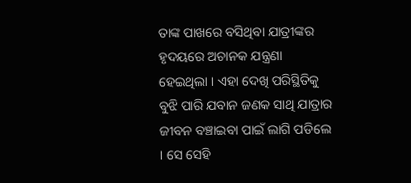ତାଙ୍କ ପାଖରେ ବସିଥିବା ଯାତ୍ରୀଙ୍କର ହୃଦୟରେ ଅଚାନକ ଯନ୍ତ୍ରଣା ହେଇଥିଲା । ଏହା ଦେଖି ପରିସ୍ଥିତିକୁ ବୁଝି ପାରି ଯବାନ ଜଣକ ସାଥି ଯାତ୍ରାର ଜୀବନ ବଞ୍ଚାଇବା ପାଇଁ ଲାଗି ପଡିଲେ । ସେ ସେହି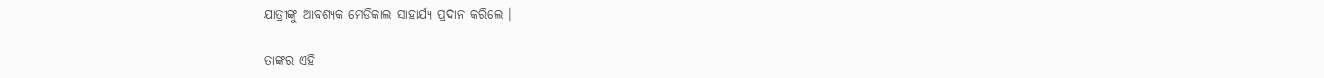ଯାତ୍ରୀଙ୍କୁ ଆବଶ୍ୟକ ମେଡିକାଲ ସାହାର୍ଯ୍ୟ ପ୍ରଦାନ କରିଲେ ।

ତାଙ୍କର ଏହି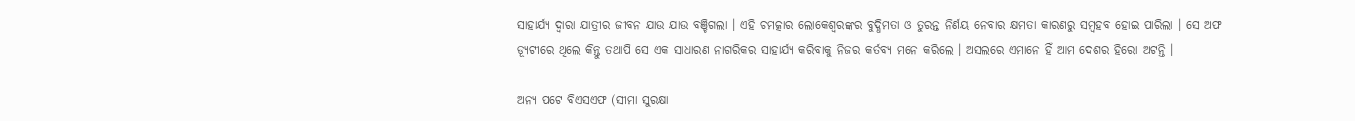ସାହାର୍ଯ୍ୟ ଦ୍ଵାରା ଯାତ୍ରୀର ଜୀବନ ଯାଉ ଯାଉ ବଞ୍ଚିଗଲା । ଏହି ଚମତ୍କାର ଲୋକେଶ୍ୱରଙ୍କର ବୁଦ୍ଧିମତା ଓ ତୁରନ୍ତ ନିର୍ଣୟ ନେବାର କ୍ଷମତା କାରଣରୁ ସମ୍ବହବ ହୋଇ ପାରିଲା । ସେ ଅଫ ଡ୍ଯୂଟୀରେ ଥିଲେ କିନ୍ତୁ ତଥାପି ସେ ଏକ ସାଧାରଣ ନାଗରିକର ସାହାର୍ଯ୍ୟ କରିବାକୁ ନିଜର କର୍ତବ୍ୟ ମନେ କରିଲେ । ଅସଲରେ ଏମାନେ ହିଁ ଆମ ଦେଶର ହିରୋ ଅଟନ୍ତି ।

ଅନ୍ୟ ପଟେ ବିଏସଏଫ (ସୀମା ସୁରକ୍ଷା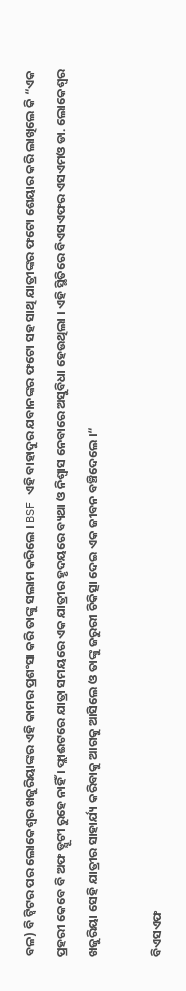ବଳ) ବି ଟ୍ୱିଟର ପର ଲୋକେଶ୍ୱର ଖଜୁରିୟାଙ୍କର ଏହି କାମର ପ୍ରଶଂସା କରି ତାଙ୍କୁ ସଲାମ କରିଲେ । BSF ଏହି ବାହାଦୁର ଯବାନଙ୍କର ଫଟୋ ସହ ସାଥି ଯାତ୍ରୀଙ୍କର ଫଟୋ ଶେୟାର କରି ଲାଖିଲେ କି “ଏକ ପ୍ରହରୀ କେବେ ବି ଅଫ ଡ୍ଯୂଟୀ ରୁହେ ନାହିଁ । ଫ୍ଲାଈଟରେ ଯାତ୍ରା ସମୟରେ ଏକ ଯାତ୍ରୀର ହୃଦୟରେ ବ୍ୟଥା ଓ ନିଶ୍ଵାସ ନେବାରେ ଅସୁବିଧା ହେଉଥିଲା । ଏହି ସ୍ଥିତିରେ ବିଏସଏଫର ଏସଏମଓ ଡା. ଲୋକେଶ୍ୱର ଖଜୁରିୟା ସେହି ଯାତ୍ରୀର ସାହାର୍ଯ୍ୟ କରିବାକୁ ଆଗକୁ ଆସିଲେ ଓ ତାଙ୍କୁ ଜରୁରୀ ଚିକିତ୍ସା ଦେଇ ଏକ ଜୀବନ ବଞ୍ଚିଦେଲେ ।“

ବିଏସଏଫ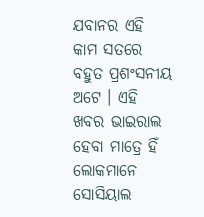ଯବାନର ଏହି କାମ ସତରେ ବହୁତ ପ୍ରଶଂସନୀୟ ଅଟେ । ଏହି ଖବର ଭାଇରାଲ ହେବା ମାତ୍ରେ ହିଁ ଲୋକମାନେ ସୋସିୟାଲ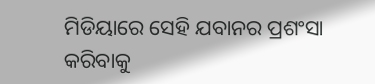ମିଡିୟାରେ ସେହି ଯବାନର ପ୍ରଶଂସା କରିବାକୁ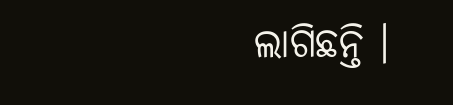ଲାଗିଛନ୍ତି ।